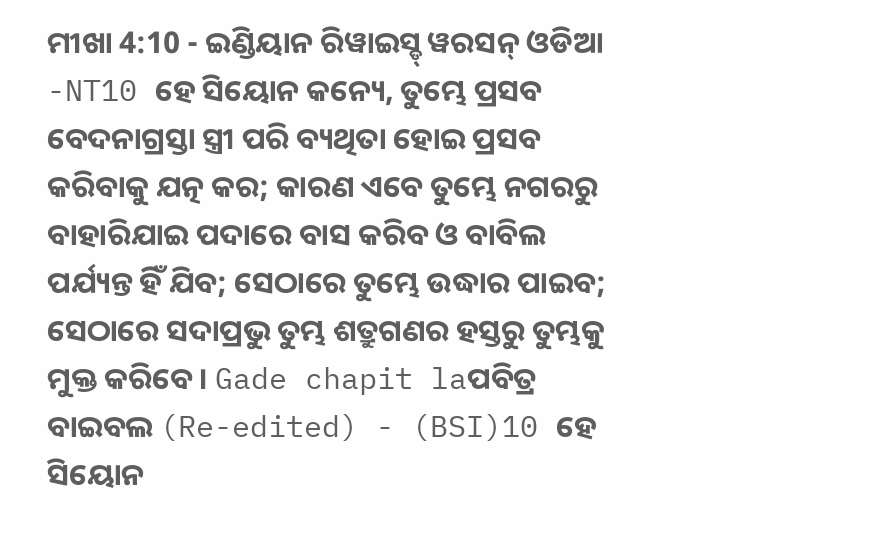ମୀଖା 4:10 - ଇଣ୍ଡିୟାନ ରିୱାଇସ୍ଡ୍ ୱରସନ୍ ଓଡିଆ -NT10 ହେ ସିୟୋନ କନ୍ୟେ, ତୁମ୍ଭେ ପ୍ରସବ ବେଦନାଗ୍ରସ୍ତା ସ୍ତ୍ରୀ ପରି ବ୍ୟଥିତା ହୋଇ ପ୍ରସବ କରିବାକୁ ଯତ୍ନ କର; କାରଣ ଏବେ ତୁମ୍ଭେ ନଗରରୁ ବାହାରିଯାଇ ପଦାରେ ବାସ କରିବ ଓ ବାବିଲ ପର୍ଯ୍ୟନ୍ତ ହିଁ ଯିବ; ସେଠାରେ ତୁମ୍ଭେ ଉଦ୍ଧାର ପାଇବ; ସେଠାରେ ସଦାପ୍ରଭୁ ତୁମ୍ଭ ଶତ୍ରୁଗଣର ହସ୍ତରୁ ତୁମ୍ଭକୁ ମୁକ୍ତ କରିବେ। Gade chapit laପବିତ୍ର ବାଇବଲ (Re-edited) - (BSI)10 ହେ ସିୟୋନ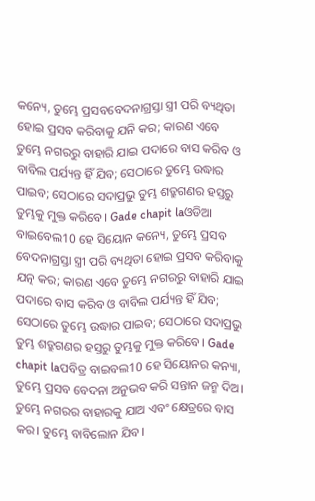କନ୍ୟେ, ତୁମ୍ଭେ ପ୍ରସବବେଦନାଗ୍ରସ୍ତା ସ୍ତ୍ରୀ ପରି ବ୍ୟଥିତା ହୋଇ ପ୍ରସବ କରିବାକୁ ଯନି କର; କାରଣ ଏବେ ତୁମ୍ଭେ ନଗରରୁ ବାହାରି ଯାଇ ପଦାରେ ବାସ କରିବ ଓ ବାବିଲ ପର୍ଯ୍ୟନ୍ତ ହିଁ ଯିବ; ସେଠାରେ ତୁମ୍ଭେ ଉଦ୍ଧାର ପାଇବ; ସେଠାରେ ସଦାପ୍ରଭୁ ତୁମ୍ଭ ଶତ୍ରୁଗଣର ହସ୍ତରୁ ତୁମ୍ଭକୁ ମୁକ୍ତ କରିବେ। Gade chapit laଓଡିଆ ବାଇବେଲ10 ହେ ସିୟୋନ କନ୍ୟେ, ତୁମ୍ଭେ ପ୍ରସବ ବେଦନାଗ୍ରସ୍ତା ସ୍ତ୍ରୀ ପରି ବ୍ୟଥିତା ହୋଇ ପ୍ରସବ କରିବାକୁ ଯତ୍ନ କର; କାରଣ ଏବେ ତୁମ୍ଭେ ନଗରରୁ ବାହାରି ଯାଇ ପଦାରେ ବାସ କରିବ ଓ ବାବିଲ ପର୍ଯ୍ୟନ୍ତ ହିଁ ଯିବ; ସେଠାରେ ତୁମ୍ଭେ ଉଦ୍ଧାର ପାଇବ; ସେଠାରେ ସଦାପ୍ରଭୁ ତୁମ୍ଭ ଶତ୍ରୁଗଣର ହସ୍ତରୁ ତୁମ୍ଭକୁ ମୁକ୍ତ କରିବେ। Gade chapit laପବିତ୍ର ବାଇବଲ10 ହେ ସିୟୋନର କନ୍ୟା, ତୁମ୍ଭେ ପ୍ରସବ ବେଦନା ଅନୁଭବ କରି ସନ୍ତାନ ଜନ୍ମ ଦିଅ। ତୁମ୍ଭେ ନଗରର ବାହାରକୁ ଯାଅ ଏବଂ କ୍ଷେତ୍ରରେ ବାସ କର। ତୁମ୍ଭେ ବାବିଲୋନ ଯିବ।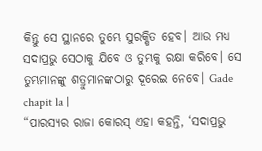କିନ୍ତୁ ସେ ସ୍ଥାନରେ ତୁମ୍ଭେ ସୁରକ୍ଷିତ ହେବ। ଆଉ ମଧ୍ୟ ସଦାପ୍ରଭୁ ସେଠାକୁ ଯିବେ ଓ ତୁମ୍ଭକୁ ରକ୍ଷା କରିବେ। ସେ ତୁମ୍ଭମାନଙ୍କୁ ଶତ୍ରୁମାନଙ୍କଠାରୁ ଦୂରେଇ ନେବେ। Gade chapit la |
“ପାରସ୍ୟର ରାଜା କୋରସ୍ ଏହା କହନ୍ତି, ‘ସଦାପ୍ରଭୁ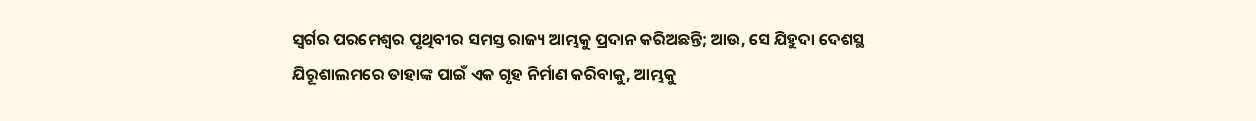ସ୍ୱର୍ଗର ପରମେଶ୍ୱର ପୃଥିବୀର ସମସ୍ତ ରାଜ୍ୟ ଆମ୍ଭକୁ ପ୍ରଦାନ କରିଅଛନ୍ତି; ଆଉ, ସେ ଯିହୁଦା ଦେଶସ୍ଥ ଯିରୂଶାଲମରେ ତାହାଙ୍କ ପାଇଁ ଏକ ଗୃହ ନିର୍ମାଣ କରିବାକୁ, ଆମ୍ଭକୁ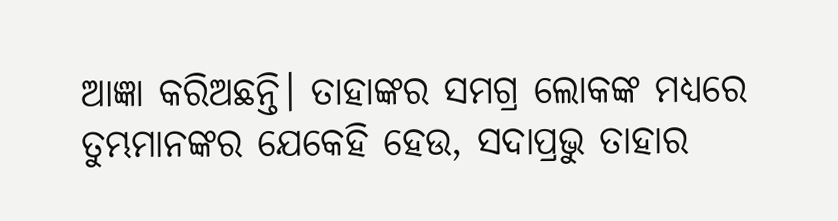ଆଜ୍ଞା କରିଅଛନ୍ତି। ତାହାଙ୍କର ସମଗ୍ର ଲୋକଙ୍କ ମଧ୍ୟରେ ତୁମ୍ଭମାନଙ୍କର ଯେକେହି ହେଉ, ସଦାପ୍ରଭୁ ତାହାର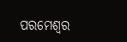ପରମେଶ୍ୱର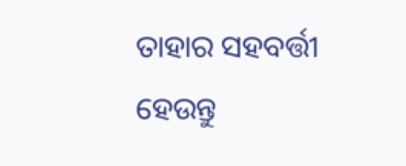ତାହାର ସହବର୍ତ୍ତୀ ହେଉନ୍ତୁ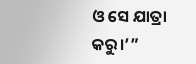ଓ ସେ ଯାତ୍ରା କରୁ।’”